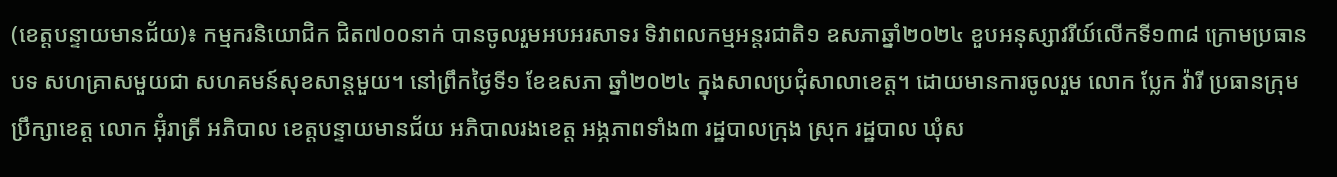(ខេត្តបន្ទាយមានជ័យ)៖ កម្មករនិយោជិក ជិត៧០០នាក់ បានចូលរួមអបអរសាទរ ទិវាពលកម្មអន្តរជាតិ១ ឧសភាឆ្នាំ២០២៤ ខួបអនុស្សាវរីយ៍លើកទី១៣៨ ក្រោមប្រធានបទ សហគ្រាសមួយជា សហគមន៍សុខសាន្តមួយ។ នៅព្រឹកថ្ងៃទី១ ខែឧសភា ឆ្នាំ២០២៤ ក្នុងសាលប្រជុំសាលាខេត្ត។ ដោយមានការចូលរួម លោក ប្លែក វ៉ារី ប្រធានក្រុម ប្រឹក្សាខេត្ត លោក អ៊ុំរាត្រី អភិបាល ខេត្តបន្ទាយមានជ័យ អភិបាលរងខេត្ត អង្ភភាពទាំង៣ រដ្ឋបាលក្រុង ស្រុក រដ្ឋបាល ឃុំស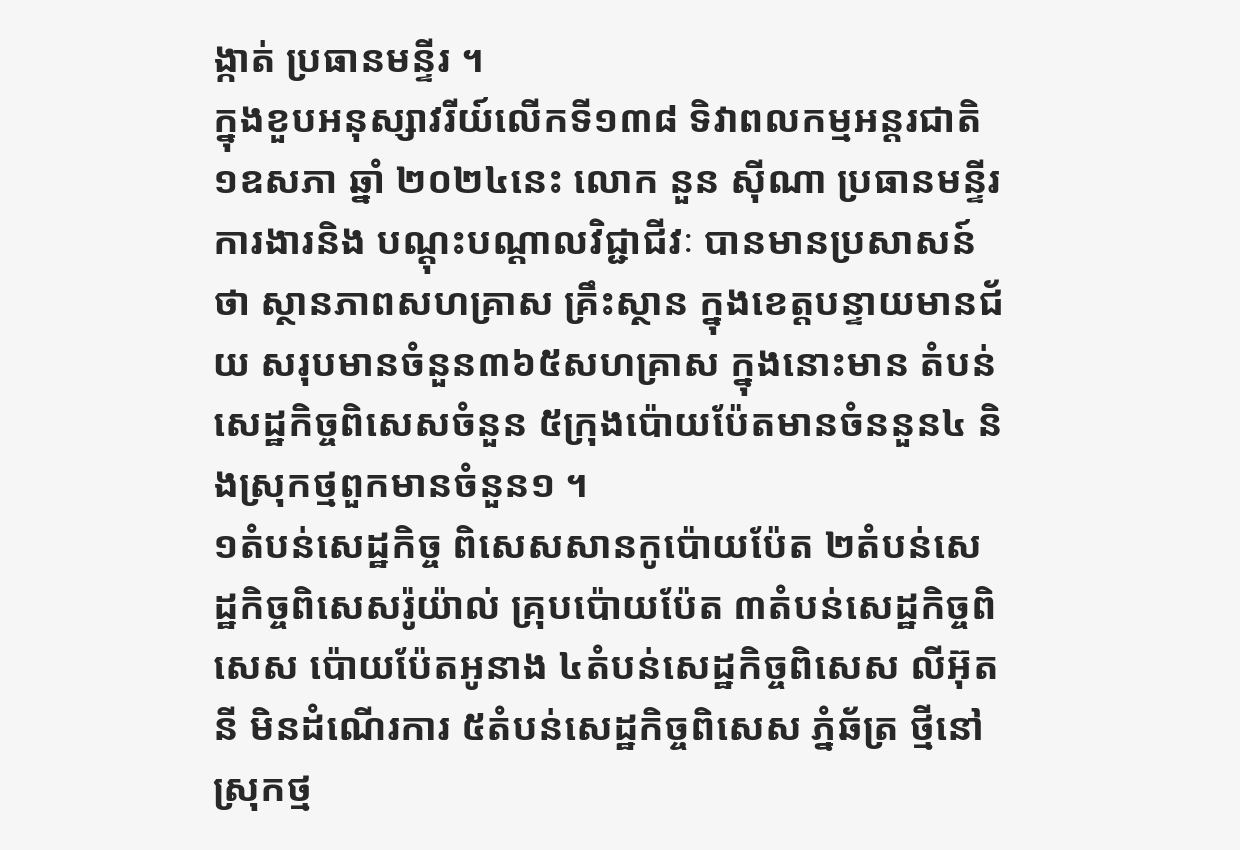ង្កាត់ ប្រធានមន្ទីរ ។
ក្នុងខួបអនុស្សាវរីយ៍លើកទី១៣៨ ទិវាពលកម្មអន្តរជាតិ១ឧសភា ឆ្នាំ ២០២៤នេះ លោក នួន ស៊ីណា ប្រធានមន្ទីរ ការងារនិង បណ្តុះបណ្តាលវិជ្ជាជីវៈ បានមានប្រសាសន៍ថា ស្ថានភាពសហគ្រាស គ្រឹះស្ថាន ក្នុងខេត្តបន្ទាយមានជ័យ សរុបមានចំនួន៣៦៥សហគ្រាស ក្នុងនោះមាន តំបន់សេដ្ឋកិច្ចពិសេសចំនួន ៥ក្រុងប៉ោយប៉ែតមានចំននួន៤ និងស្រុកថ្មពួកមានចំនួន១ ។
១តំបន់សេដ្ឋកិច្ច ពិសេសសានកូប៉ោយប៉ែត ២តំបន់សេដ្ឋកិច្ចពិសេសរ៉ូយ៉ាល់ គ្រុបប៉ោយប៉ែត ៣តំបន់សេដ្ឋកិច្ចពិសេស ប៉ោយប៉ែតអូនាង ៤តំបន់សេដ្ឋកិច្ចពិសេស លីអ៊ុតនី មិនដំណើរការ ៥តំបន់សេដ្ឋកិច្ចពិសេស ភ្នំឆ័ត្រ ថ្មីនៅស្រុកថ្ម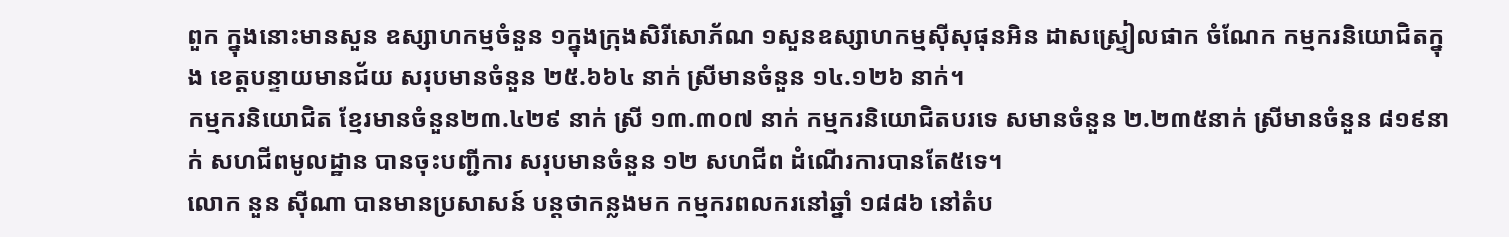ពួក ក្នុងនោះមានសួន ឧស្សាហកម្មចំនួន ១ក្នុងក្រុងសិរីសោភ័ណ ១សួនឧស្សាហកម្មស៊ីសុផុនអិន ដាសស្រ្ទៀលផាក ចំណែក កម្មករនិយោជិតក្នុង ខេត្តបន្ទាយមានជ័យ សរុបមានចំនួន ២៥.៦៦៤ នាក់ ស្រីមានចំនួន ១៤.១២៦ នាក់។
កម្មករនិយោជិត ខ្មែរមានចំនួន២៣.៤២៩ នាក់ ស្រី ១៣.៣០៧ នាក់ កម្មករនិយោជិតបរទេ សមានចំនួន ២.២៣៥នាក់ ស្រីមានចំនួន ៨១៩នាក់ សហជីពមូលដ្ឋាន បានចុះបញ្ជីការ សរុបមានចំនួន ១២ សហជីព ដំណើរការបានតែ៥ទេ។
លោក នួន ស៊ីណា បានមានប្រសាសន៍ បន្តថាកន្លងមក កម្មករពលករនៅឆ្នាំ ១៨៨៦ នៅតំប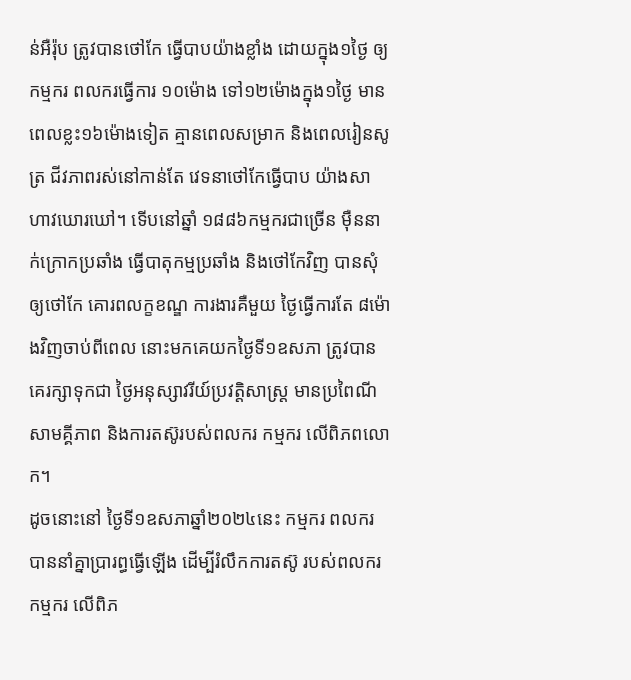ន់អឺរ៉ុប ត្រូវបានថៅកែ ធ្វើបាបយ៉ាងខ្លាំង ដោយក្នុង១ថ្ងៃ ឲ្យកម្មករ ពលករធ្វើការ ១០ម៉ោង ទៅ១២ម៉ោងក្នុង១ថ្ងៃ មានពេលខ្លះ១៦ម៉ោងទៀត គ្មានពេលសម្រាក និងពេលរៀនសូត្រ ជីវភាពរស់នៅកាន់តែ វេទនាថៅកែធ្វើបាប យ៉ាងសាហាវឃោរឃៅ។ ទើបនៅឆ្នាំ ១៨៨៦កម្មករជាច្រើន ម៉ឺននាក់ក្រោកប្រឆាំង ធ្វើបាតុកម្មប្រឆាំង និងថៅកែវិញ បានសុំឲ្យថៅកែ គោរពលក្ខខណ្ឌ ការងារគឺមួយ ថ្ងៃធ្វើការតែ ៨ម៉ោងវិញចាប់ពីពេល នោះមកគេយកថ្ងៃទី១ឧសភា ត្រូវបានគេរក្សាទុកជា ថ្ងៃអនុស្សាវរីយ៍ប្រវត្តិសាស្ត្រ មានប្រពៃណីសាមគ្គីភាព និងការតស៊ូរបស់ពលករ កម្មករ លើពិភពលោក។
ដូចនោះនៅ ថ្ងៃទី១ឧសភាឆ្នាំ២០២៤នេះ កម្មករ ពលករ បាននាំគ្នាប្រារព្ធធ្វើឡើង ដើម្បីរំលឹកការតស៊ូ របស់ពលករ កម្មករ លើពិភ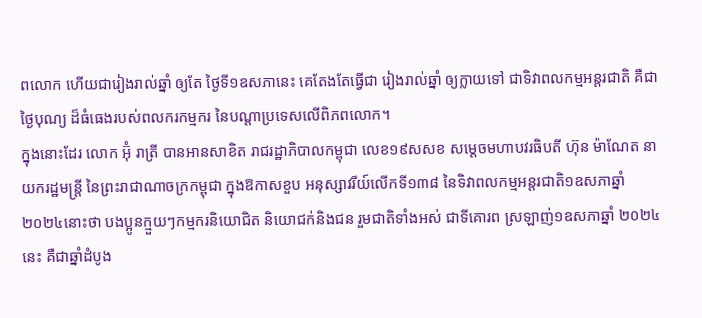ពលោក ហើយជារៀងរាល់ឆ្នាំ ឲ្យតែ ថ្ងៃទី១ឧសភានេះ គេតែងតែធ្វើជា រៀងរាល់ឆ្នាំ ឲ្យក្លាយទៅ ជាទិវាពលកម្មអន្តរជាតិ គឺជាថ្ងៃបុណ្យ ដ៏ធំធេងរបស់ពលករកម្មករ នៃបណ្ដាប្រទេសលើពិភពលោក។
ក្នុងនោះដែរ លោក អ៊ុំ រាត្រី បានអានសាខិត រាជរដ្ឋាភិបាលកម្ពុជា លេខ១៩សសខ សម្ដេចមហាបវរធិបតី ហ៊ុន ម៉ាណែត នាយករដ្ឋមន្ត្រី នៃព្រះរាជាណាចក្រកម្ពុជា ក្នុងឱកាសខួប អនុស្សាវរីយ៍លើកទី១៣៨ នៃទិវាពលកម្មអន្តរជាតិ១ឧសភាឆ្នាំ ២០២៤នោះថា បងប្អូនក្មួយៗកម្មករនិយោជិត និយោជក់និងជន រួមជាតិទាំងអស់ ជាទីគោរព ស្រឡាញ់១ឧសភាឆ្នាំ ២០២៤នេះ គឺជាឆ្នាំដំបូង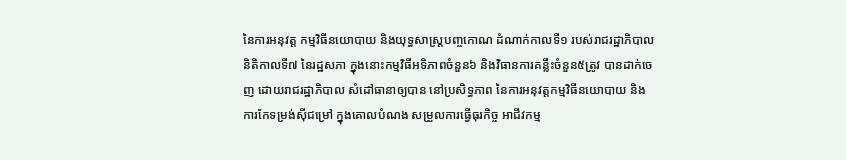នៃការអនុវត្ត កម្មវិធីនយោបាយ និងយុទ្ធសាស្ត្របញ្ចកោណ ដំណាក់កាលទី១ របស់រាជរដ្ឋាភិបាល និតិកាលទី៧ នៃរដ្ឋសភា ក្នុងនោះកម្មវិធីអទិភាពចំនួន៦ និងវិធានការគន្លឹះចំនួន៥ត្រូវ បានដាក់ចេញ ដោយរាជរដ្ឋាភិបាល សំដៅធានាឲ្យបាន នៅប្រសិទ្ធភាព នៃការអនុវត្តកម្មវិធីនយោបាយ និងការកែទម្រង់ស៊ីជម្រៅ ក្នុងគោលបំណង សម្រួលការធ្វើធុរកិច្ច អាជីវកម្ម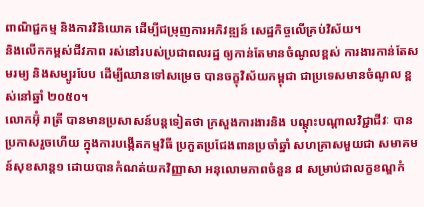ពាណិជ្ជកម្ម និងការវិនិយោគ ដើម្បីជម្រុញការអភិវឌ្ឍន៍ សេដ្ឋកិច្ចលើគ្រប់វិស័យ។
និងលើកកម្ពស់ជីវភាព រស់នៅរបស់ប្រជាពលរដ្ឋ ឲ្យកាន់តែមានចំណូលខ្ពស់ ការងារកាន់តែសមរម្យ និងសម្បូរបែប ដើម្បីឈានទៅសម្រេច បានចក្ខុវិស័យកម្ពុជា ជាប្រទេសមានចំណូល ខ្ពស់នៅឆ្នាំ ២០៥០។
លោកអ៊ុំ រាត្រី បានមានប្រសាសន៍បន្តទៀតថា ក្រសួងការងារនិង បណ្ដុះបណ្ដាលវិជ្ជាជីវៈ បានប្រកាសរួចហើយ ក្នុងការបង្កើតកម្មវិធី ប្រកួតប្រជែងពានប្រចាំឆ្នាំ សហគ្រាសមួយជា សមាគមន៍សុខសាន្ត១ ដោយបានកំណត់យកវិញ្ញាសា អនុលោមភាពចំនួន ៨ សម្រាប់ជាលក្ខខណ្ឌកំ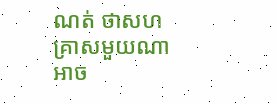ណត់ ថាសហគ្រាសមួយណា អាច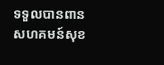ទទួលបានពាន សហគមន៍សុខ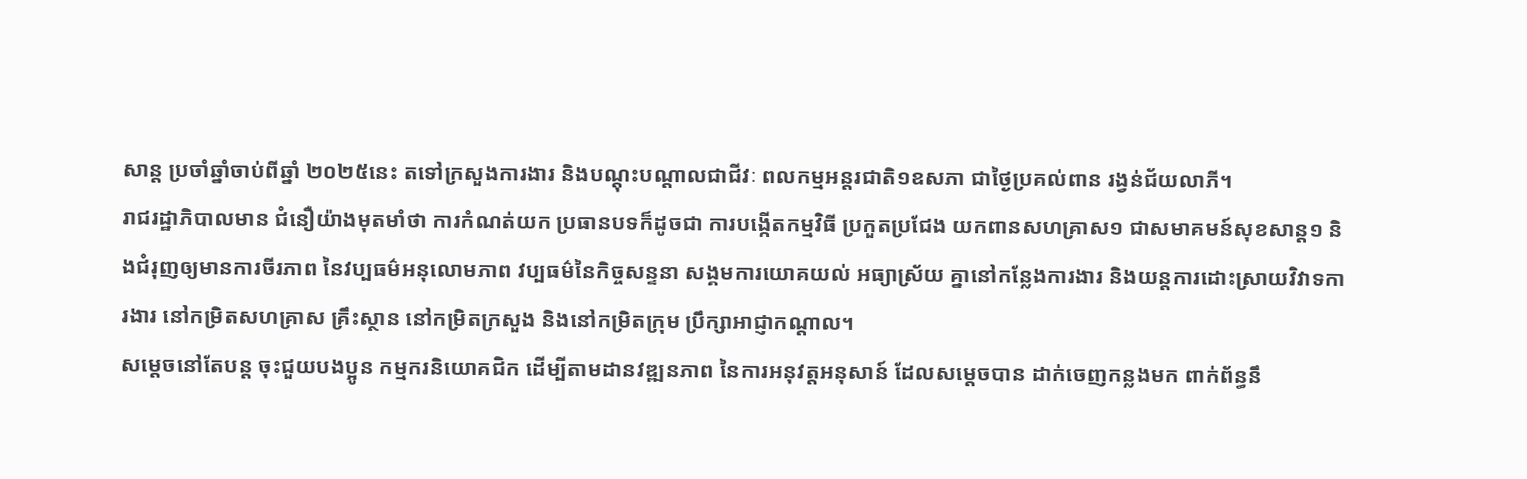សាន្ត ប្រចាំឆ្នាំចាប់ពីឆ្នាំ ២០២៥នេះ តទៅក្រសួងការងារ និងបណ្ដុះបណ្ដាលជាជីវៈ ពលកម្មអន្តរជាតិ១ឧសភា ជាថ្ងៃប្រគល់ពាន រង្វន់ជ័យលាភី។
រាជរដ្ឋាភិបាលមាន ជំនឿយ៉ាងមុតមាំថា ការកំណត់យក ប្រធានបទក៏ដូចជា ការបង្កើតកម្មវិធី ប្រកួតប្រជែង យកពានសហគ្រាស១ ជាសមាគមន៍សុខសាន្ត១ និងជំរុញឲ្យមានការចីរភាព នៃវប្បធម៌អនុលោមភាព វប្បធម៌នៃកិច្ចសន្ទនា សង្គមការយោគយល់ អធ្យាស្រ័យ គ្នានៅកន្លែងការងារ និងយន្តការដោះស្រាយវិវាទការងារ នៅកម្រិតសហគ្រាស គ្រឹះស្ថាន នៅកម្រិតក្រសួង និងនៅកម្រិតក្រុម ប្រឹក្សាអាជ្ញាកណ្ដាល។
សម្ដេចនៅតែបន្ត ចុះជួយបងប្អូន កម្មករនិយោគជិក ដើម្បីតាមដានវឌ្ឍនភាព នៃការអនុវត្តអនុសាន៍ ដែលសម្តេចបាន ដាក់ចេញកន្លងមក ពាក់ព័ន្ធនឹ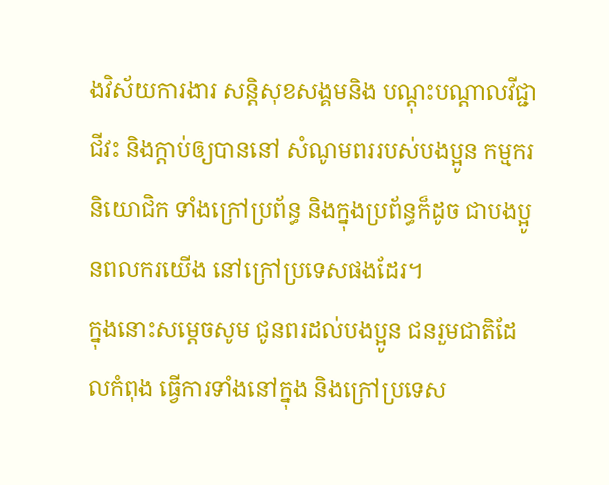ងវិស័យការងារ សន្តិសុខសង្គមនិង បណ្ដុះបណ្តាលវីជ្ជាជីវះ និងក្តាប់ឲ្យបាននៅ សំណូមពររបស់បងប្អូន កម្មករនិយោជិក ទាំងក្រៅប្រព័ន្ធ និងក្នុងប្រព័ន្ធក៏ដូច ជាបងប្អូនពលករយើង នៅក្រៅប្រទេសផងដែរ។
ក្នុងនោះសម្ដេចសូម ជូនពរដល់បងប្អូន ជនរួមជាតិដែលកំពុង ធ្វើការទាំងនៅក្នុង និងក្រៅប្រទេស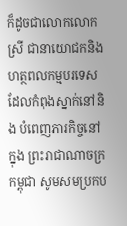ក៏ដូចជាលោកលោកស្រី ជានាយោជកនិង ហត្ថពលកម្មបរទេស ដែលកំពុងស្នាក់នៅនិង បំពេញភារកិច្ចនៅក្នុង ព្រះរាជាណាចក្រកម្ពុជា សូមសមប្រកប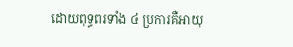ដោយពុទ្ធពរទាំង ៤ ប្រការគឺអាយុ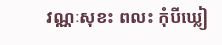វណ្ណៈសុខះ ពលះ កុំបីឃ្លៀ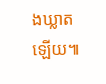ងឃ្លាតឡើយ៕